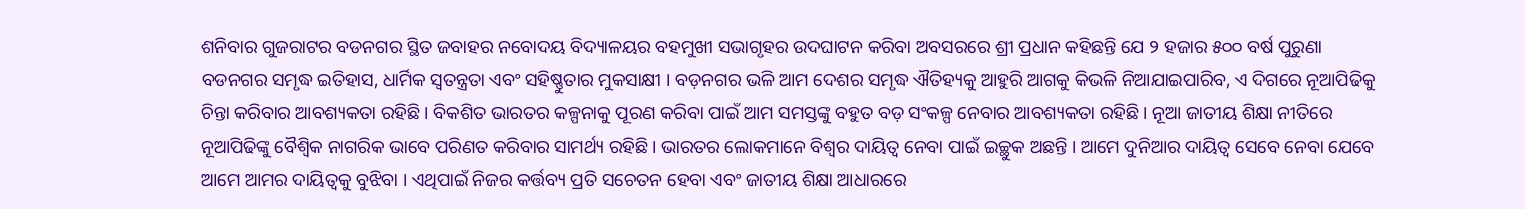ଶନିବାର ଗୁଜରାଟର ବଡନଗର ସ୍ଥିତ ଜବାହର ନବୋଦୟ ବିଦ୍ୟାଳୟର ବହମୁଖୀ ସଭାଗୃହର ଉଦଘାଟନ କରିବା ଅବସରରେ ଶ୍ରୀ ପ୍ରଧାନ କହିଛନ୍ତି ଯେ ୨ ହଜାର ୫୦୦ ବର୍ଷ ପୁରୁଣା ବଡନଗର ସମୃଦ୍ଧ ଇତିହାସ, ଧାର୍ମିକ ସ୍ୱତନ୍ତ୍ରତା ଏବଂ ସହିଷ୍ଣୁତାର ମୁକସାକ୍ଷୀ । ବଡ଼ନଗର ଭଳି ଆମ ଦେଶର ସମୃଦ୍ଧ ଐତିହ୍ୟକୁ ଆହୁରି ଆଗକୁ କିଭଳି ନିଆଯାଇପାରିବ, ଏ ଦିଗରେ ନୂଆପିଢିକୁ ଚିନ୍ତା କରିବାର ଆବଶ୍ୟକତା ରହିଛି । ବିକଶିତ ଭାରତର କଳ୍ପନାକୁ ପୂରଣ କରିବା ପାଇଁ ଆମ ସମସ୍ତଙ୍କୁ ବହୁତ ବଡ଼ ସଂକଳ୍ପ ନେବାର ଆବଶ୍ୟକତା ରହିଛି । ନୂଆ ଜାତୀୟ ଶିକ୍ଷା ନୀତିରେ ନୂଆପିଢିଙ୍କୁ ବୈଶ୍ୱିକ ନାଗରିକ ଭାବେ ପରିଣତ କରିବାର ସାମର୍ଥ୍ୟ ରହିଛି । ଭାରତର ଲୋକମାନେ ବିଶ୍ୱର ଦାୟିତ୍ୱ ନେବା ପାଇଁ ଇଚ୍ଛୁକ ଅଛନ୍ତି । ଆମେ ଦୁନିଆର ଦାୟିତ୍ୱ ସେବେ ନେବା ଯେବେ ଆମେ ଆମର ଦାୟିତ୍ୱକୁ ବୁଝିବା । ଏଥିପାଇଁ ନିଜର କର୍ତ୍ତବ୍ୟ ପ୍ରତି ସଚେତନ ହେବା ଏବଂ ଜାତୀୟ ଶିକ୍ଷା ଆଧାରରେ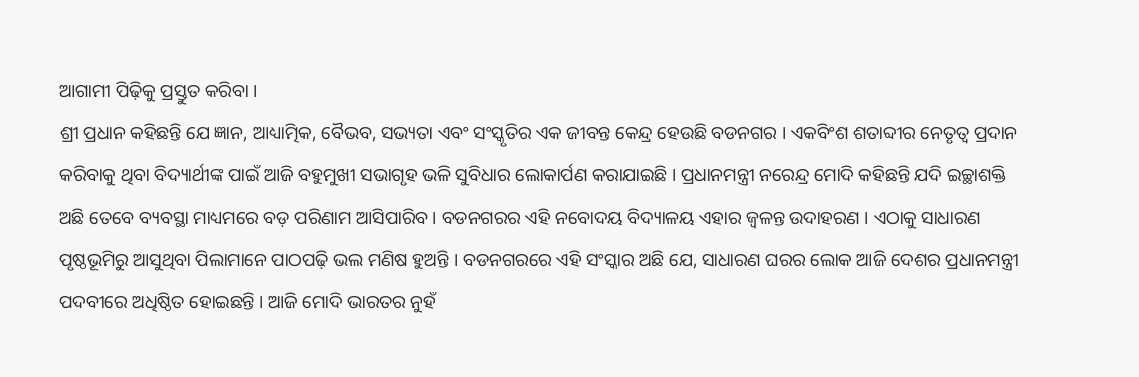ଆଗାମୀ ପିଢ଼ିକୁ ପ୍ରସ୍ତୁତ କରିବା ।
ଶ୍ରୀ ପ୍ରଧାନ କହିଛନ୍ତି ଯେ ଜ୍ଞାନ, ଆଧ୍ୟାତ୍ମିକ, ବୈଭବ, ସଭ୍ୟତା ଏବଂ ସଂସ୍କୃତିର ଏକ ଜୀବନ୍ତ କେନ୍ଦ୍ର ହେଉଛି ବଡନଗର । ଏକବିଂଶ ଶତାବ୍ଦୀର ନେତୃତ୍ୱ ପ୍ରଦାନ କରିବାକୁ ଥିବା ବିଦ୍ୟାର୍ଥୀଙ୍କ ପାଇଁ ଆଜି ବହୁମୁଖୀ ସଭାଗୃହ ଭଳି ସୁବିଧାର ଲୋକାର୍ପଣ କରାଯାଇଛି । ପ୍ରଧାନମନ୍ତ୍ରୀ ନରେନ୍ଦ୍ର ମୋଦି କହିଛନ୍ତି ଯଦି ଇଚ୍ଛାଶକ୍ତି ଅଛି ତେବେ ବ୍ୟବସ୍ଥା ମାଧ୍ୟମରେ ବଡ଼ ପରିଣାମ ଆସିପାରିବ । ବଡନଗରର ଏହି ନବୋଦୟ ବିଦ୍ୟାଳୟ ଏହାର ଜ୍ୱଳନ୍ତ ଉଦାହରଣ । ଏଠାକୁ ସାଧାରଣ ପୃଷ୍ଠଭୂମିରୁ ଆସୁଥିବା ପିଲାମାନେ ପାଠପଢ଼ି ଭଲ ମଣିଷ ହୁଅନ୍ତି । ବଡନଗରରେ ଏହି ସଂସ୍କାର ଅଛି ଯେ, ସାଧାରଣ ଘରର ଲୋକ ଆଜି ଦେଶର ପ୍ରଧାନମନ୍ତ୍ରୀ ପଦବୀରେ ଅଧିଷ୍ଠିତ ହୋଇଛନ୍ତି । ଆଜି ମୋଦି ଭାରତର ନୁହଁ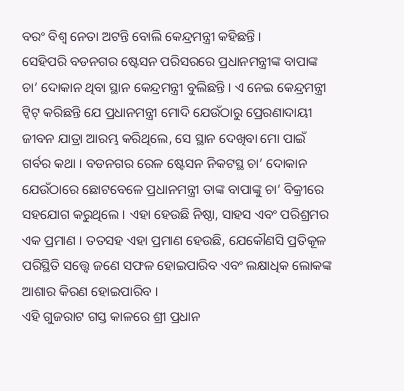ବରଂ ବିଶ୍ୱ ନେତା ଅଟନ୍ତି ବୋଲି କେନ୍ଦ୍ରମନ୍ତ୍ରୀ କହିଛନ୍ତି ।
ସେହିପରି ବଡନଗର ଷ୍ଟେସନ ପରିସରରେ ପ୍ରଧାନମନ୍ତ୍ରୀଙ୍କ ବାପାଙ୍କ ଚା’ ଦୋକାନ ଥିବା ସ୍ଥାନ କେନ୍ଦ୍ରମନ୍ତ୍ରୀ ବୁଲିଛନ୍ତି । ଏ ନେଇ କେନ୍ଦ୍ରମନ୍ତ୍ରୀ ଟ୍ୱିଟ୍ କରିଛନ୍ତି ଯେ ପ୍ରଧାନମନ୍ତ୍ରୀ ମୋଦି ଯେଉଁଠାରୁ ପ୍ରେରଣାଦାୟୀ ଜୀବନ ଯାତ୍ରା ଆରମ୍ଭ କରିଥିଲେ, ସେ ସ୍ଥାନ ଦେଖିବା ମୋ ପାଇଁ ଗର୍ବର କଥା । ବଡନଗର ରେଳ ଷ୍ଟେସନ ନିକଟସ୍ଥ ଚା’ ଦୋକାନ ଯେଉଁଠାରେ ଛୋଟବେଳେ ପ୍ରଧାନମନ୍ତ୍ରୀ ତାଙ୍କ ବାପାଙ୍କୁ ଚା’ ବିକ୍ରୀରେ ସହଯୋଗ କରୁଥିଲେ । ଏହା ହେଉଛି ନିଷ୍ଠା, ସାହସ ଏବଂ ପରିଶ୍ରମର ଏକ ପ୍ରମାଣ । ତତସହ ଏହା ପ୍ରମାଣ ହେଉଛି, ଯେକୌଣସି ପ୍ରତିକୂଳ ପରିସ୍ଥିତି ସତ୍ତ୍ୱେ ଜଣେ ସଫଳ ହୋଇପାରିବ ଏବଂ ଲକ୍ଷାଧିକ ଲୋକଙ୍କ ଆଶାର କିରଣ ହୋଇପାରିବ ।
ଏହି ଗୁଜରାଟ ଗସ୍ତ କାଳରେ ଶ୍ରୀ ପ୍ରଧାନ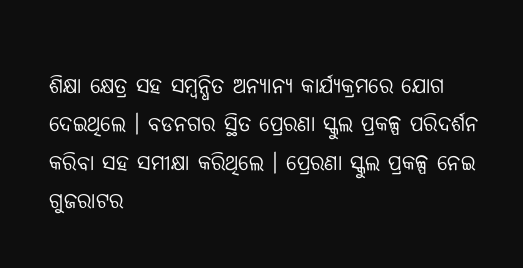ଶିକ୍ଷା କ୍ଷେତ୍ର ସହ ସମ୍ବନ୍ଧିତ ଅନ୍ୟାନ୍ୟ କାର୍ଯ୍ୟକ୍ରମରେ ଯୋଗ ଦେଇଥିଲେ । ବଡନଗର ସ୍ଥିତ ପ୍ରେରଣା ସ୍କୁଲ ପ୍ରକଳ୍ପ ପରିଦର୍ଶନ କରିବା ସହ ସମୀକ୍ଷା କରିଥିଲେ । ପ୍ରେରଣା ସ୍କୁଲ ପ୍ରକଳ୍ପ ନେଇ ଗୁଜରାଟର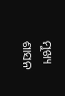ମୁଖ୍ୟ ଶାସନ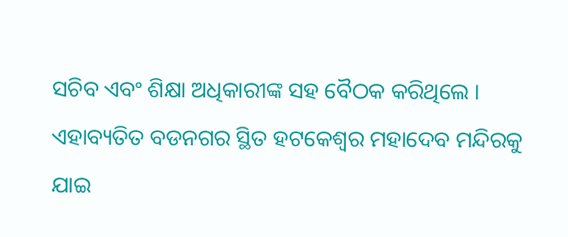ସଚିବ ଏବଂ ଶିକ୍ଷା ଅଧିକାରୀଙ୍କ ସହ ବୈଠକ କରିଥିଲେ । ଏହାବ୍ୟତିତ ବଡନଗର ସ୍ଥିତ ହଟକେଶ୍ୱର ମହାଦେବ ମନ୍ଦିରକୁ ଯାଇ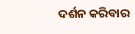ଦର୍ଶନ କରିବାର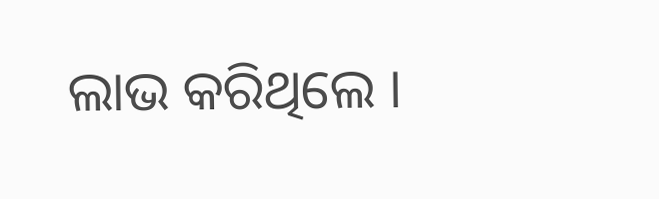ଲାଭ କରିଥିଲେ ।